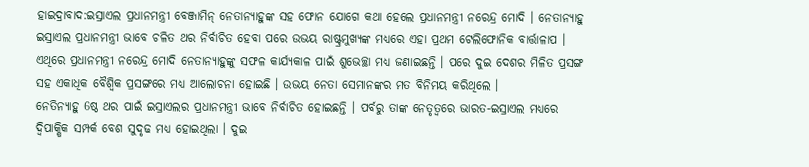ହାଇଦ୍ରାବାଦ:ଇସ୍ରାଏଲ ପ୍ରଧାନମନ୍ତ୍ରୀ ବେଞ୍ଜାମିନ୍ ନେତାନ୍ୟାହୁଙ୍କ ସହ ଫୋନ ଯୋଗେ କଥା ହେଲେ ପ୍ରଧାନମନ୍ତ୍ରୀ ନରେନ୍ଦ୍ର ମୋଦି । ନେତାନ୍ୟାହୁ ଇସ୍ରାଏଲ ପ୍ରଧାନମନ୍ତ୍ରୀ ଭାବେ ଚଳିତ ଥର ନିର୍ବାଚିତ ହେବା ପରେ ଉଭୟ ରାଷ୍ଟ୍ରମୁଖ୍ୟଙ୍କ ମଧ୍ୟରେ ଏହା ପ୍ରଥମ ଟେଲିଫୋନିକ ବାର୍ତ୍ତାଳାପ । ଏଥିରେ ପ୍ରଧାନମନ୍ତ୍ରୀ ନରେନ୍ଦ୍ର ମୋଦି ନେତାନ୍ୟାହୁଙ୍କୁ ସଫଳ କାର୍ଯ୍ୟକାଳ ପାଇଁ ଶୁଭେଚ୍ଛା ମଧ୍ୟ ଜଣାଇଛନ୍ତି । ପରେ ଦୁଇ ଦେଶର ମିଳିତ ପ୍ରସଙ୍ଗ ସହ ଏକାଧିକ ବୈଶ୍ବିକ ପ୍ରସଙ୍ଗରେ ମଧ୍ୟ ଆଲୋଚନା ହୋଇଛି । ଉଭୟ ନେତା ସେମାନଙ୍କର ମତ ବିନିମୟ କରିଥିଲେ ।
ନେତିନ୍ୟାହୁ 6ଷ୍ଠ ଥର ପାଇଁ ଇସ୍ରାଏଲର ପ୍ରଧାନମନ୍ତ୍ରୀ ଭାବେ ନିର୍ବାଚିତ ହୋଇଛନ୍ତି । ପର୍ବରୁ ତାଙ୍କ ନେତୃତ୍ବରେ ଭାରତ-ଇସ୍ରାଏଲ ମଧ୍ୟରେ ଦ୍ବିପାକ୍ଷିକ ସମ୍ପର୍କ ବେଶ ସୁଦୃଢ ମଧ୍ୟ ହୋଇଥିଲା । ଦୁଇ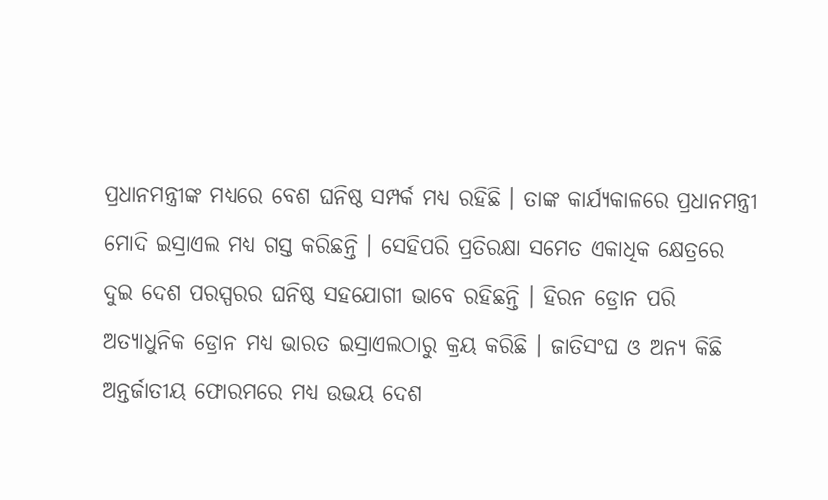ପ୍ରଧାନମନ୍ତ୍ରୀଙ୍କ ମଧ୍ୟରେ ବେଶ ଘନିଷ୍ଠ ସମ୍ପର୍କ ମଧ୍ୟ ରହିଛି । ତାଙ୍କ କାର୍ଯ୍ୟକାଳରେ ପ୍ରଧାନମନ୍ତ୍ରୀ ମୋଦି ଇସ୍ରାଏଲ ମଧ୍ୟ ଗସ୍ତ କରିଛନ୍ତି । ସେହିପରି ପ୍ରତିରକ୍ଷା ସମେତ ଏକାଧିକ କ୍ଷେତ୍ରରେ ଦୁଇ ଦେଶ ପରସ୍ପରର ଘନିଷ୍ଠ ସହଯୋଗୀ ଭାବେ ରହିଛନ୍ତି । ହିରନ ଡ୍ରୋନ ପରି ଅତ୍ୟାଧୁନିକ ଡ୍ରୋନ ମଧ୍ୟ ଭାରତ ଇସ୍ରାଏଲଠାରୁ କ୍ରୟ କରିଛି । ଜାତିସଂଘ ଓ ଅନ୍ୟ କିଛି ଅନ୍ତର୍ଜାତୀୟ ଫୋରମରେ ମଧ୍ୟ ଉଭୟ ଦେଶ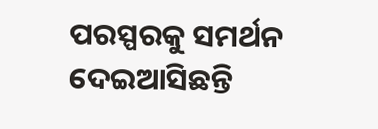ପରସ୍ପରକୁ ସମର୍ଥନ ଦେଇଆସିଛନ୍ତି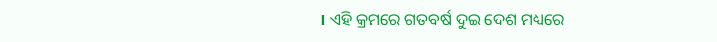। ଏହି କ୍ରମରେ ଗତବର୍ଷ ଦୁଇ ଦେଶ ମଧ୍ୟରେ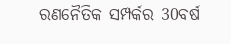ରଣନୈତିକ ସମ୍ପର୍କର 30ବର୍ଷ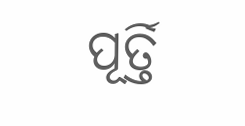ପୂର୍ତ୍ତି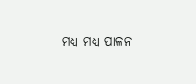ମଧ୍ୟ ମଧ୍ୟ ପାଳନ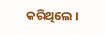କରିଥିଲେ ।